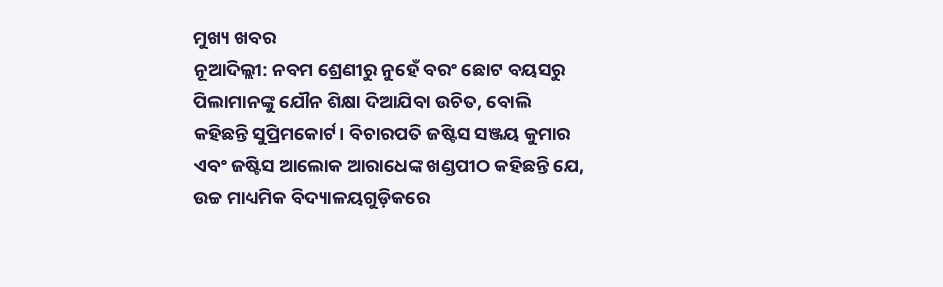ମୁଖ୍ୟ ଖବର
ନୂଆଦିଲ୍ଲୀ: ନବମ ଶ୍ରେଣୀରୁ ନୁହେଁ ବରଂ ଛୋଟ ବୟସରୁ ପିଲାମାନଙ୍କୁ ଯୌନ ଶିକ୍ଷା ଦିଆଯିବା ଉଚିତ, ବୋଲି କହିଛନ୍ତି ସୁପ୍ରିମକୋର୍ଟ। ବିଚାରପତି ଜଷ୍ଟିସ ସଞ୍ଜୟ କୁମାର ଏବଂ ଜଷ୍ଟିସ ଆଲୋକ ଆରାଧେଙ୍କ ଖଣ୍ଡପୀଠ କହିଛନ୍ତି ଯେ, ଉଚ୍ଚ ମାଧ୍ୟମିକ ବିଦ୍ୟାଳୟଗୁଡ଼ିକରେ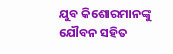ଯୁବ କିଶୋରମାନଙ୍କୁ ଯୌବନ ସହିତ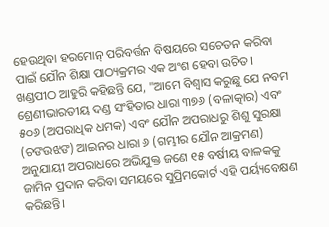ହେଉଥିବା ହରମୋନ୍ ପରିବର୍ତ୍ତନ ବିଷୟରେ ସଚେତନ କରିବା ପାଇଁ ଯୌନ ଶିକ୍ଷା ପାଠ୍ୟକ୍ରମର ଏକ ଅଂଶ ହେବା ଉଚିତ।
ଖଣ୍ଡପୀଠ ଆହୁରି କହିଛନ୍ତି ଯେ, "ଆମେ ବିଶ୍ୱାସ କରୁଛୁ ଯେ ନବମ ଶ୍ରେଣୀଭାରତୀୟ ଦଣ୍ଡ ସଂହିତାର ଧାରା ୩୭୬ (ବଳାତ୍କାର) ଏବଂ ୫୦୬ (ଅପରାଧିକ ଧମକ) ଏବଂ ଯୌନ ଅପରାଧରୁ ଶିଶୁ ସୁରକ୍ଷା (ଚଙଉଝଙ) ଆଇନର ଧାରା ୬ (ଗମ୍ଭୀର ଯୌନ ଆକ୍ରମଣ) ଅନୁଯାୟୀ ଅପରାଧରେ ଅଭିଯୁକ୍ତ ଜଣେ ୧୫ ବର୍ଷୀୟ ବାଳକକୁ ଜାମିନ ପ୍ରଦାନ କରିବା ସମୟରେ ସୁପ୍ରିମକୋର୍ଟ ଏହି ପର୍ୟ୍ୟବେକ୍ଷଣ କରିଛନ୍ତି।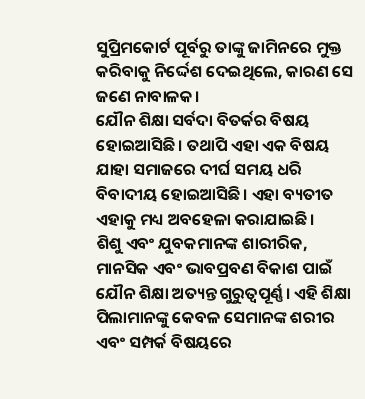ସୁପ୍ରିମକୋର୍ଟ ପୂର୍ବରୁ ତାଙ୍କୁ ଜାମିନରେ ମୁକ୍ତ କରିବାକୁ ନିର୍ଦ୍ଦେଶ ଦେଇଥିଲେ, କାରଣ ସେ ଜଣେ ନାବାଳକ।
ଯୌନ ଶିକ୍ଷା ସର୍ବଦା ବିତର୍କର ବିଷୟ ହୋଇଆସିଛି। ତଥାପି ଏହା ଏକ ବିଷୟ ଯାହା ସମାଜରେ ଦୀର୍ଘ ସମୟ ଧରି ବିବାଦୀୟ ହୋଇଆସିଛି। ଏହା ବ୍ୟତୀତ ଏହାକୁ ମଧ୍ୟ ଅବହେଳା କରାଯାଇଛି।
ଶିଶୁ ଏବଂ ଯୁବକମାନଙ୍କ ଶାରୀରିକ, ମାନସିକ ଏବଂ ଭାବପ୍ରବଣ ବିକାଶ ପାଇଁ ଯୌନ ଶିକ୍ଷା ଅତ୍ୟନ୍ତ ଗୁରୁତ୍ୱପୂର୍ଣ୍ଣ। ଏହି ଶିକ୍ଷା ପିଲାମାନଙ୍କୁ କେବଳ ସେମାନଙ୍କ ଶରୀର ଏବଂ ସମ୍ପର୍କ ବିଷୟରେ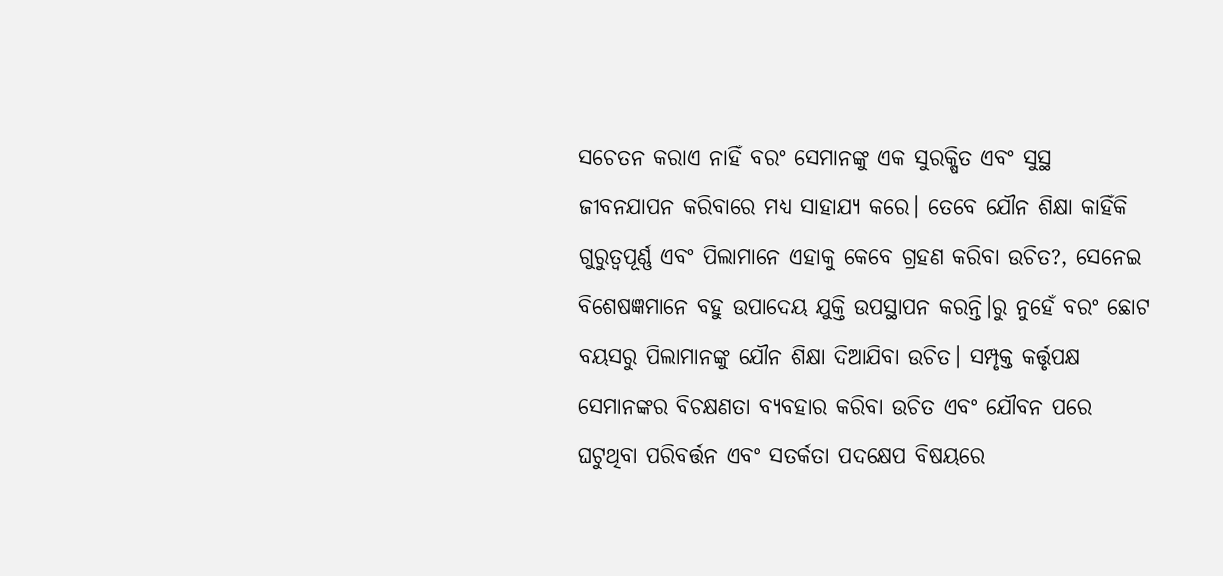ସଚେତନ କରାଏ ନାହିଁ ବରଂ ସେମାନଙ୍କୁ ଏକ ସୁରକ୍ଷିତ ଏବଂ ସୁସ୍ଥ ଜୀବନଯାପନ କରିବାରେ ମଧ୍ୟ ସାହାଯ୍ୟ କରେ। ତେବେ ଯୌନ ଶିକ୍ଷା କାହିଁକି ଗୁରୁତ୍ୱପୂର୍ଣ୍ଣ ଏବଂ ପିଲାମାନେ ଏହାକୁ କେବେ ଗ୍ରହଣ କରିବା ଉଚିତ?, ସେନେଇ ବିଶେଷଜ୍ଞମାନେ ବହୁ ଉପାଦେୟ ଯୁକ୍ତି ଉପସ୍ଥାପନ କରନ୍ତି।ରୁ ନୁହେଁ ବରଂ ଛୋଟ ବୟସରୁ ପିଲାମାନଙ୍କୁ ଯୌନ ଶିକ୍ଷା ଦିଆଯିବା ଉଚିତ। ସମ୍ପୃକ୍ତ କର୍ତ୍ତୃପକ୍ଷ ସେମାନଙ୍କର ବିଚକ୍ଷଣତା ବ୍ୟବହାର କରିବା ଉଚିତ ଏବଂ ଯୌବନ ପରେ ଘଟୁଥିବା ପରିବର୍ତ୍ତନ ଏବଂ ସତର୍କତା ପଦକ୍ଷେପ ବିଷୟରେ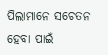ପିଲାମାନେ ସଚେତନ ହେବା ପାଇଁ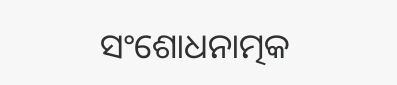ସଂଶୋଧନାତ୍ମକ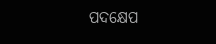ପଦକ୍ଷେପ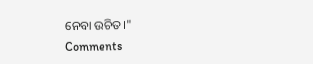ନେବା ଉଚିତ।"
Comments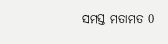ସମସ୍ତ ମତାମତ 0